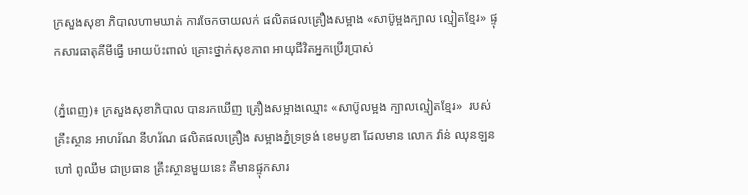ក្រសួងសុខា ភិបាលហាមឃាត់ ការចែកចាយលក់ ផលិតផលគ្រឿងសម្អាង «សាប៊ូម្អងក្បាល ល្មៀតខ្មែរ» ផ្ទុកសារធាតុគីមីធ្វើ អោយប៉ះពាល់ គ្រោះថ្នាក់សុខភាព អាយុជីវិតអ្នកប្រើរប្រាស់

(ភ្នំពេញ)៖ ក្រសួងសុខាភិបាល បានរកឃើញ គ្រឿងសម្អាងឈ្មោះ «សាប៊ូលម្អង ក្បាលល្មៀតខ្មែរ»  របស់គ្រឹះស្ថាន អាហរ័ណ នីហរ័ណ ផលិតផលគ្រឿង សម្អាងភ្នំទ្រទ្រង់ ខេមបូឌា ដែលមាន លោក វ៉ាន់ ឈុនឡន ហៅ ពូឈឹម ជាប្រធាន គ្រឹះស្ថានមួយនេះ គឺមានផ្ទុកសារ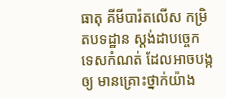ធាតុ គីមីបារ៉តលើស កម្រិតបទដ្ឋាន ស្តង់ដាបច្ចេក ទេសកំណត់ ដែលអាចបង្កឲ្យ មានគ្រោះថ្នាក់យ៉ាង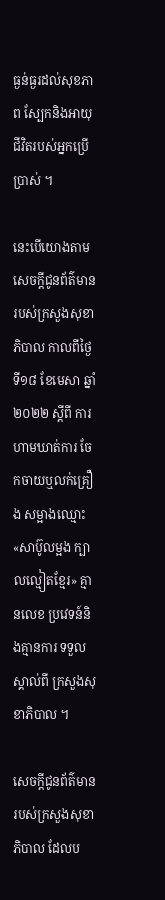ធ្ងន់ធ្ងរដល់សុខភាព ស្បែកនិងអាយុ ជីវិតរបស់អ្នកប្រើប្រាស់ ។

នេះបើយោងតាម សេចក្ដីជូនព័ត៌មាន របស់ក្រសួងសុខាភិបាល កាលពីថ្ងៃទី១៨ ខែមេសា ឆ្នាំ២០២២ ស្តីពី ការហាមឃាត់ការ ចែកចាយឬលក់គ្រឿង សម្អាងឈ្មោះ «សាប៊ូលម្អង ក្បាលល្មៀតខ្មែរ» គ្មានលេខ ប្រវេទន៍និងគ្មានការ ទទួលស្គាល់ពី ក្រសួងសុខាភិបាល ។

សេចក្តីជូនព័ត៌មាន របស់ក្រសួងសុខាភិបាល ដែលប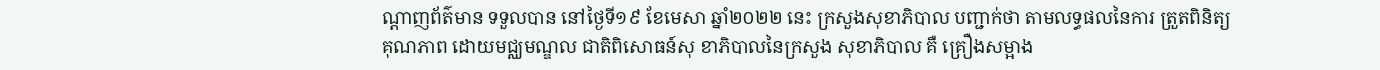ណ្ដាញព័ត៌មាន ទទួលបាន នៅថ្ងៃទី១៩ ខែមេសា ឆ្នាំ២០២២ នេះ ក្រសួងសុខាភិបាល បញ្ជាក់ថា តាមលទ្ធផលនៃការ ត្រួតពិនិត្យគុណភាព ដោយមជ្ឈមណ្ឌល ជាតិពិសោធន៍សុ ខាភិបាលនៃក្រសួង សុខាភិបាល គឺ គ្រឿងសម្អាង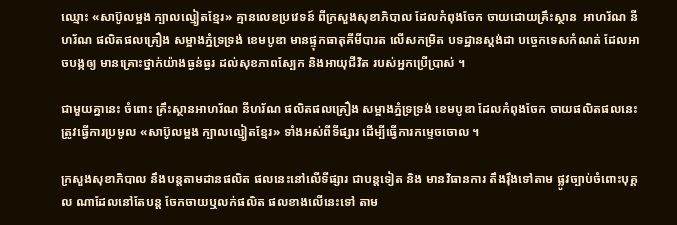ឈ្មោះ «សាប៊ូលម្អង ក្បាលល្មៀតខ្មែរ» គ្មានលេខប្រវេទន៍ ពីក្រសួងសុខាភិបាល ដែលកំពុងចែក ចាយដោយគ្រឹះស្ថាន  អាហរ័ណ នីហរ័ណ ផលិតផលគ្រឿង សម្អាងភ្នំទ្រទ្រង់ ខេមបូឌា មានផ្ទុកធាតុគីមីបារត លើសកម្រិត បទដ្ឋានស្តង់ដា បច្ចេកទេសកំណត់ ដែលអាចបង្កឲ្យ មានគ្រោះថ្នាក់យ៉ាងធ្ងន់ធ្ងរ ដល់សុខភាពស្បែក និងអាយុជីវិត របស់អ្នកប្រើប្រាស់ ។

ជាមួយគ្នានេះ ចំពោះ គ្រឹះស្ថានអាហរ័ណ នីហរ័ណ ផលិតផលគ្រឿង សម្អាងភ្នំទ្រទ្រង់ ខេមបូឌា ដែលកំពុងចែក ចាយផលិតផលនេះ ត្រូវធ្វើការប្រមូល «សាប៊ូលម្អង ក្បាលល្មៀតខ្មែរ» ទាំងអស់ពីទីផ្សារ ដើម្បីធ្វើការកម្ទេចចោល ។

ក្រសួងសុខាភិបាល នឹងបន្តតាមដានផលិត ផលនេះនៅលើទីផ្សារ ជាបន្តទៀត និង មានវិធានការ តឹងរ៉ឹងទៅតាម ផ្លូវច្បាប់ចំពោះបុគ្គល ណាដែលនៅតែបន្ត ចែកចាយឬលក់ផលិត ផលខាងលើនេះទៅ តាម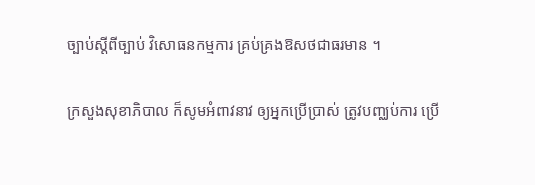ច្បាប់ស្ដីពីច្បាប់ វិសោធនកម្មការ គ្រប់គ្រងឱសថជាធរមាន ។

ក្រសួងសុខាភិបាល ក៏សូមអំពាវនាវ ឲ្យអ្នកប្រើប្រាស់ ត្រូវបញ្ឈប់ការ ប្រើ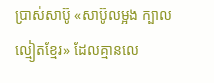ប្រាស់សាប៊ូ «សាប៊ូលម្អង ក្បាលល្មៀតខ្មែរ» ដែលគ្មានលេ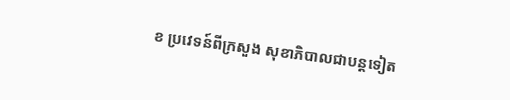ខ ប្រវេទន៍ពីក្រសួង សុខាភិបាលជាបន្តទៀត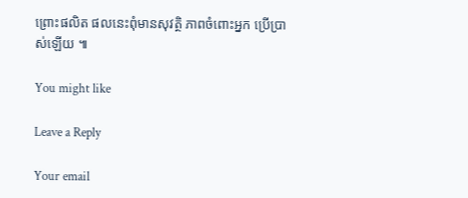ព្រោះផលិត ផលនេះពុំមានសុវត្ថិ ភាពចំពោះអ្នក ប្រើប្រាស់ឡើយ ៕

You might like

Leave a Reply

Your email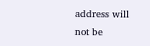address will not be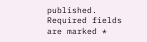published. Required fields are marked *